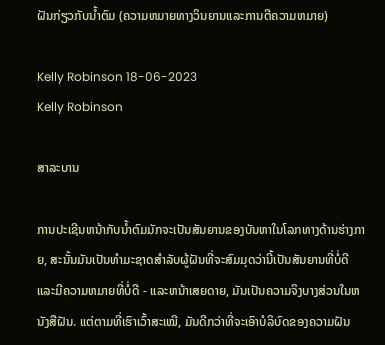ຝັນກ່ຽວກັບນ້ຳຕົມ (ຄວາມຫມາຍທາງວິນຍານແລະການຕີຄວາມຫມາຍ)

Kelly Robinson 18-06-2023
Kelly Robinson

ສາລະບານ

ການປະເຊີນຫນ້າກັບນ້ຳຕົມມັກຈະເປັນສັນຍານຂອງບັນຫາໃນໂລກທາງດ້ານຮ່າງກາຍ, ສະນັ້ນມັນເປັນທໍາມະຊາດສໍາລັບຜູ້ຝັນທີ່ຈະສົມມຸດວ່ານີ້ເປັນສັນຍານທີ່ບໍ່ດີແລະມີຄວາມຫມາຍທີ່ບໍ່ດີ - ແລະຫນ້າເສຍດາຍ, ມັນເປັນຄວາມຈິງບາງສ່ວນໃນຫນັງສືຝັນ. ແຕ່ຕາມທີ່ເຮົາເວົ້າສະເໝີ, ມັນດີກວ່າທີ່ຈະເອົາບໍລິບົດຂອງຄວາມຝັນ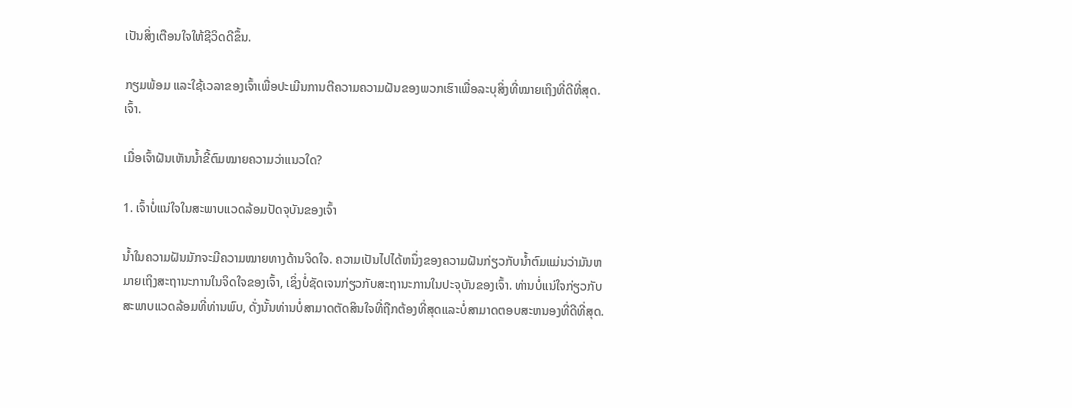ເປັນສິ່ງເຕືອນໃຈໃຫ້ຊີວິດດີຂຶ້ນ.

ກຽມພ້ອມ ແລະໃຊ້ເວລາຂອງເຈົ້າເພື່ອປະເມີນການຕີຄວາມຄວາມຝັນຂອງພວກເຮົາເພື່ອລະບຸສິ່ງທີ່ໝາຍເຖິງທີ່ດີທີ່ສຸດ. ເຈົ້າ.

ເມື່ອເຈົ້າຝັນເຫັນນໍ້າຂີ້ຕົມໝາຍຄວາມວ່າແນວໃດ?

1. ເຈົ້າບໍ່ແນ່ໃຈໃນສະພາບແວດລ້ອມປັດຈຸບັນຂອງເຈົ້າ

ນໍ້າໃນຄວາມຝັນມັກຈະມີຄວາມໝາຍທາງດ້ານຈິດໃຈ. ຄວາມເປັນໄປໄດ້ຫນຶ່ງຂອງຄວາມຝັນກ່ຽວກັບນ້ຳຕົມແມ່ນວ່າມັນຫມາຍເຖິງສະຖານະການໃນຈິດໃຈຂອງເຈົ້າ, ເຊິ່ງບໍ່ຊັດເຈນກ່ຽວກັບສະຖານະການໃນປະຈຸບັນຂອງເຈົ້າ. ທ່ານບໍ່ແນ່ໃຈກ່ຽວກັບສະພາບແວດລ້ອມທີ່ທ່ານພົບ, ດັ່ງນັ້ນທ່ານບໍ່ສາມາດຕັດສິນໃຈທີ່ຖືກຕ້ອງທີ່ສຸດແລະບໍ່ສາມາດຕອບສະຫນອງທີ່ດີທີ່ສຸດ.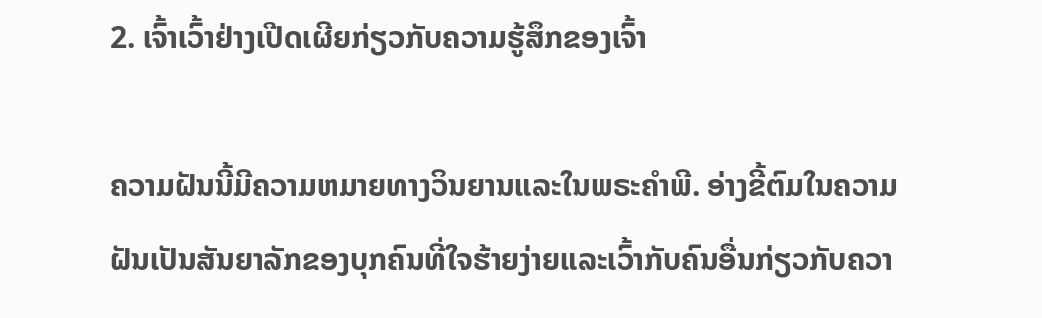2. ເຈົ້າເວົ້າຢ່າງເປີດເຜີຍກ່ຽວກັບຄວາມຮູ້ສຶກຂອງເຈົ້າ

ຄວາມຝັນນີ້ມີຄວາມຫມາຍທາງວິນຍານແລະໃນພຣະຄໍາພີ. ອ່າງຂີ້ຕົມໃນຄວາມຝັນເປັນສັນຍາລັກຂອງບຸກຄົນທີ່ໃຈຮ້າຍງ່າຍແລະເວົ້າກັບຄົນອື່ນກ່ຽວກັບຄວາ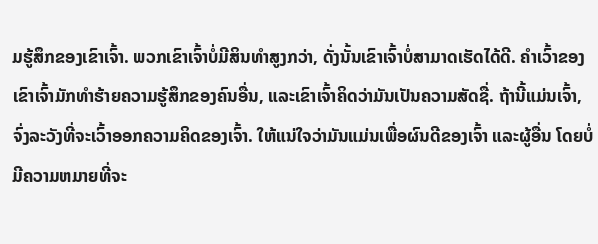ມຮູ້ສຶກຂອງເຂົາເຈົ້າ. ພວກເຂົາເຈົ້າບໍ່ມີສິນທໍາສູງກວ່າ, ດັ່ງນັ້ນເຂົາເຈົ້າບໍ່ສາມາດເຮັດໄດ້ດີ. ຄຳເວົ້າຂອງເຂົາເຈົ້າມັກທຳຮ້າຍຄວາມຮູ້ສຶກຂອງຄົນອື່ນ, ແລະເຂົາເຈົ້າຄິດວ່າມັນເປັນຄວາມສັດຊື່. ຖ້ານີ້ແມ່ນເຈົ້າ, ຈົ່ງລະວັງທີ່ຈະເວົ້າອອກຄວາມຄິດຂອງເຈົ້າ. ໃຫ້ແນ່ໃຈວ່າມັນແມ່ນເພື່ອຜົນດີຂອງເຈົ້າ ແລະຜູ້ອື່ນ ໂດຍບໍ່ມີຄວາມຫມາຍທີ່ຈະ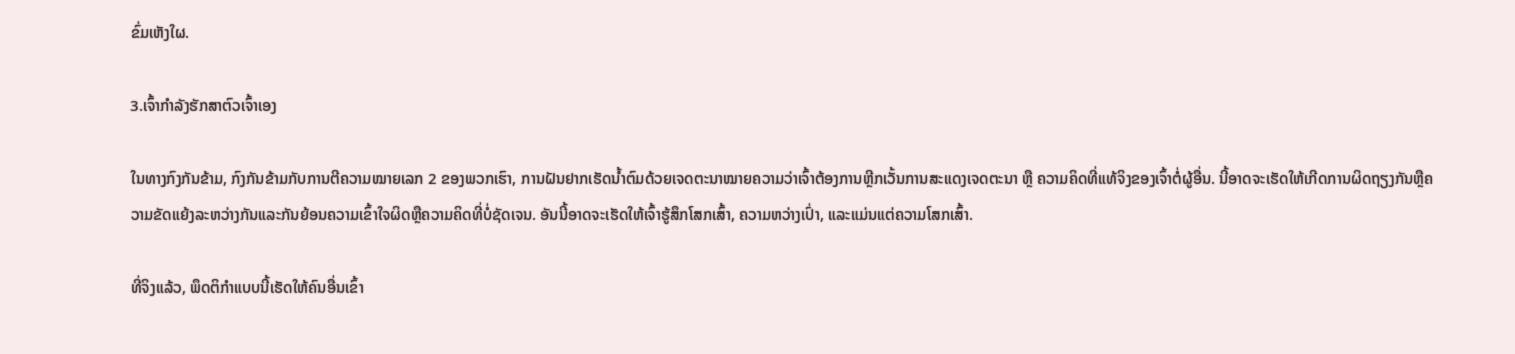ຂົ່ມເຫັງໃຜ.

3.ເຈົ້າກໍາລັງຮັກສາຕົວເຈົ້າເອງ

ໃນທາງກົງກັນຂ້າມ, ກົງກັນຂ້າມກັບການຕີຄວາມໝາຍເລກ 2 ຂອງພວກເຮົາ, ການຝັນຢາກເຮັດນໍ້າຕົມດ້ວຍເຈດຕະນາໝາຍຄວາມວ່າເຈົ້າຕ້ອງການຫຼີກເວັ້ນການສະແດງເຈດຕະນາ ຫຼື ຄວາມຄິດທີ່ແທ້ຈິງຂອງເຈົ້າຕໍ່ຜູ້ອື່ນ. ນີ້ອາດຈະເຮັດໃຫ້ເກີດການຜິດຖຽງກັນຫຼືຄວາມຂັດແຍ້ງລະຫວ່າງກັນແລະກັນຍ້ອນຄວາມເຂົ້າໃຈຜິດຫຼືຄວາມຄິດທີ່ບໍ່ຊັດເຈນ. ອັນນີ້ອາດຈະເຮັດໃຫ້ເຈົ້າຮູ້ສຶກໂສກເສົ້າ, ຄວາມຫວ່າງເປົ່າ, ແລະແມ່ນແຕ່ຄວາມໂສກເສົ້າ.

ທີ່ຈິງແລ້ວ, ພຶດຕິກໍາແບບນີ້ເຮັດໃຫ້ຄົນອື່ນເຂົ້າ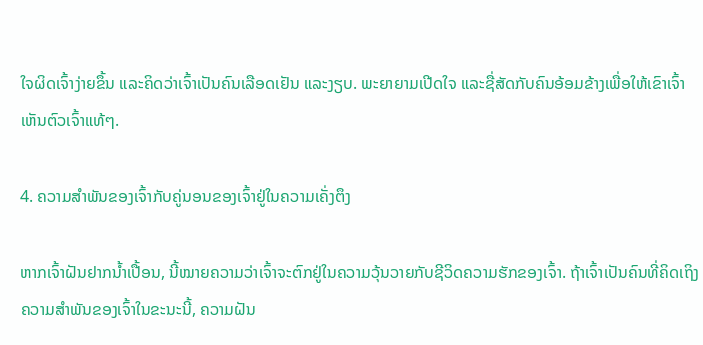ໃຈຜິດເຈົ້າງ່າຍຂຶ້ນ ແລະຄິດວ່າເຈົ້າເປັນຄົນເລືອດເຢັນ ແລະງຽບ. ພະຍາຍາມເປີດໃຈ ແລະຊື່ສັດກັບຄົນອ້ອມຂ້າງເພື່ອໃຫ້ເຂົາເຈົ້າເຫັນຕົວເຈົ້າແທ້ໆ.

4. ຄວາມສໍາພັນຂອງເຈົ້າກັບຄູ່ນອນຂອງເຈົ້າຢູ່ໃນຄວາມເຄັ່ງຕຶງ

ຫາກເຈົ້າຝັນຢາກນໍ້າເປື້ອນ, ນີ້ໝາຍຄວາມວ່າເຈົ້າຈະຕົກຢູ່ໃນຄວາມວຸ້ນວາຍກັບຊີວິດຄວາມຮັກຂອງເຈົ້າ. ຖ້າເຈົ້າເປັນຄົນທີ່ຄິດເຖິງຄວາມສຳພັນຂອງເຈົ້າໃນຂະນະນີ້, ຄວາມຝັນ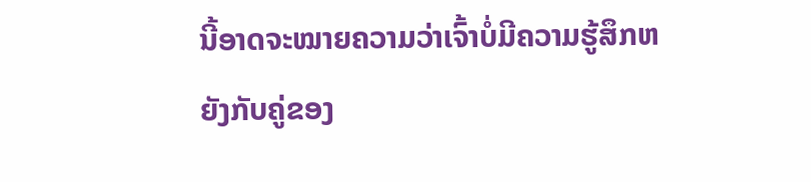ນີ້ອາດຈະໝາຍຄວາມວ່າເຈົ້າບໍ່ມີຄວາມຮູ້ສຶກຫຍັງກັບຄູ່ຂອງ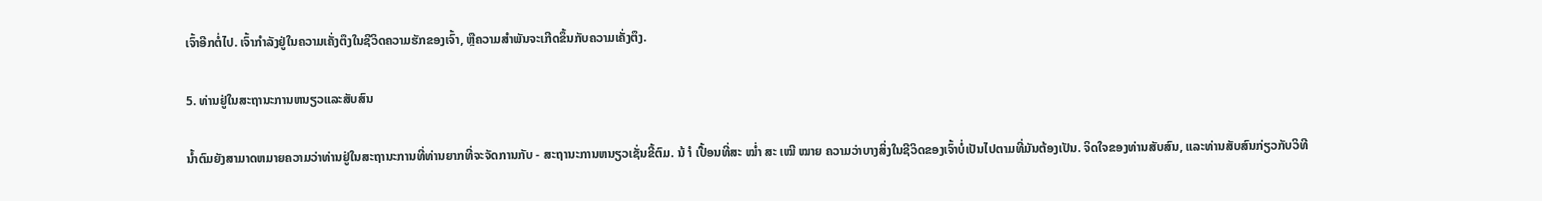ເຈົ້າອີກຕໍ່ໄປ. ເຈົ້າກໍາລັງຢູ່ໃນຄວາມເຄັ່ງຕຶງໃນຊີວິດຄວາມຮັກຂອງເຈົ້າ, ຫຼືຄວາມສຳພັນຈະເກີດຂຶ້ນກັບຄວາມເຄັ່ງຕຶງ.

5. ທ່ານຢູ່ໃນສະຖານະການຫນຽວແລະສັບສົນ

ນ້ຳຕົມຍັງສາມາດຫມາຍຄວາມວ່າທ່ານຢູ່ໃນສະຖານະການທີ່ທ່ານຍາກທີ່ຈະຈັດການກັບ - ສະຖານະການຫນຽວເຊັ່ນຂີ້ຕົມ. ນ້ ຳ ເປື້ອນທີ່ສະ ໝໍ່າ ສະ ເໝີ ໝາຍ ຄວາມວ່າບາງສິ່ງໃນຊີວິດຂອງເຈົ້າບໍ່ເປັນໄປຕາມທີ່ມັນຕ້ອງເປັນ. ຈິດໃຈຂອງທ່ານສັບສົນ, ແລະທ່ານສັບສົນກ່ຽວກັບວິທີ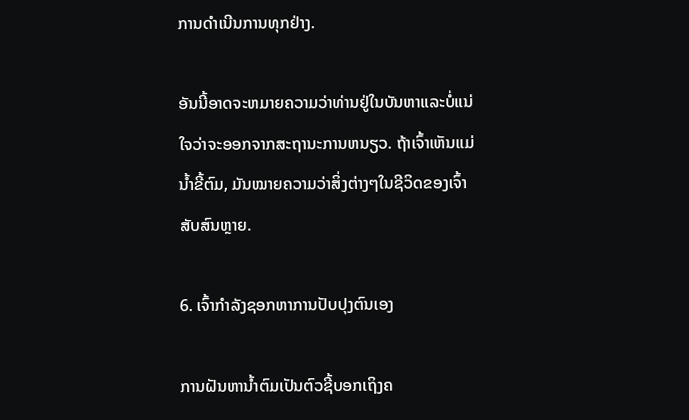ການດຳເນີນການທຸກຢ່າງ.

ອັນນີ້ອາດຈະຫມາຍຄວາມວ່າທ່ານຢູ່ໃນບັນຫາແລະບໍ່ແນ່ໃຈວ່າຈະອອກຈາກສະຖານະການຫນຽວ. ຖ້າເຈົ້າເຫັນແມ່ນ້ຳຂີ້ຕົມ, ມັນໝາຍຄວາມວ່າສິ່ງຕ່າງໆໃນຊີວິດຂອງເຈົ້າສັບສົນຫຼາຍ.

6. ເຈົ້າກຳລັງຊອກຫາການປັບປຸງຕົນເອງ

ການຝັນຫານ້ຳຕົມເປັນຕົວຊີ້ບອກເຖິງຄ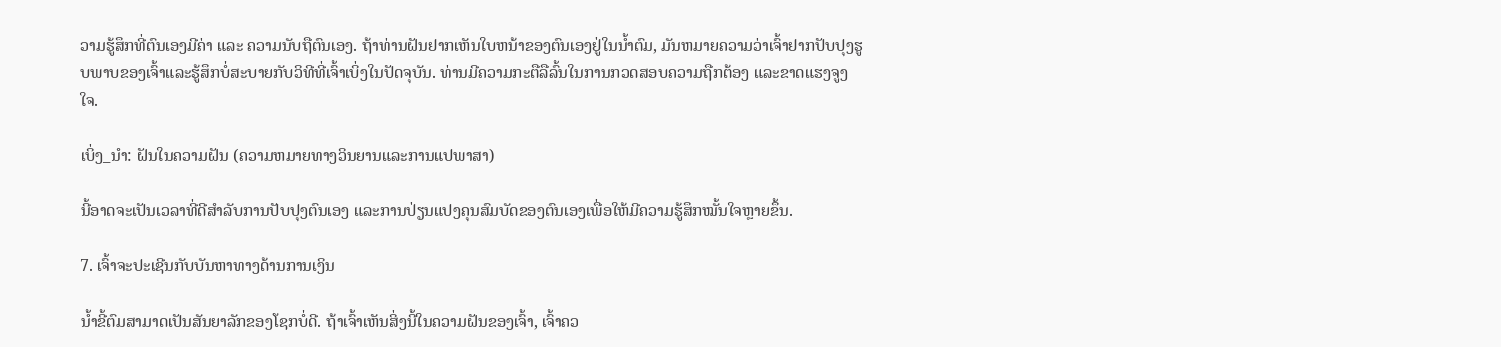ວາມຮູ້ສຶກທີ່ຕົນເອງມີຄ່າ ແລະ ຄວາມນັບຖືຕົນເອງ. ຖ້າທ່ານຝັນຢາກເຫັນໃບຫນ້າຂອງຕົນເອງຢູ່ໃນນ້ຳຕົມ, ມັນຫມາຍຄວາມວ່າເຈົ້າຢາກປັບປຸງຮູບພາບຂອງເຈົ້າແລະຮູ້ສຶກບໍ່ສະບາຍກັບວິທີທີ່ເຈົ້າເບິ່ງໃນປັດຈຸບັນ. ທ່ານມີຄວາມກະຕືລືລົ້ນໃນການກວດສອບຄວາມຖືກຕ້ອງ ແລະຂາດແຮງຈູງໃຈ.

ເບິ່ງ_ນຳ: ຝັນໃນຄວາມຝັນ (ຄວາມຫມາຍທາງວິນຍານແລະການແປພາສາ)

ນີ້ອາດຈະເປັນເວລາທີ່ດີສຳລັບການປັບປຸງຕົນເອງ ແລະການປ່ຽນແປງຄຸນສົມບັດຂອງຕົນເອງເພື່ອໃຫ້ມີຄວາມຮູ້ສຶກໝັ້ນໃຈຫຼາຍຂຶ້ນ.

7. ເຈົ້າຈະປະເຊີນກັບບັນຫາທາງດ້ານການເງິນ

ນໍ້າຂີ້ຕົມສາມາດເປັນສັນຍາລັກຂອງໂຊກບໍ່ດີ. ຖ້າເຈົ້າເຫັນສິ່ງນີ້ໃນຄວາມຝັນຂອງເຈົ້າ, ເຈົ້າຄວ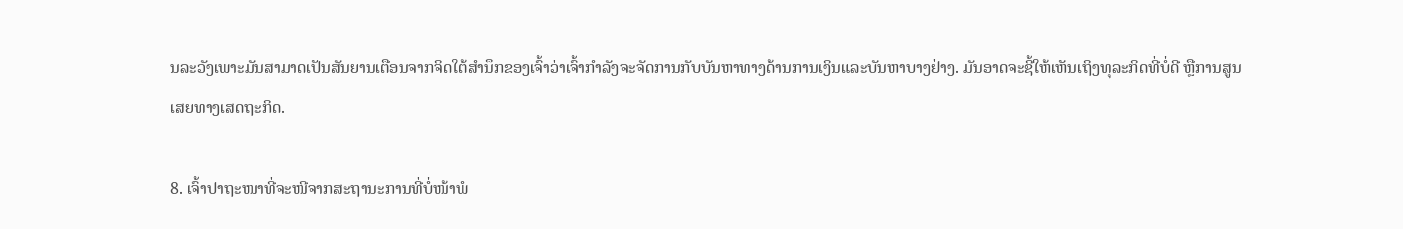ນລະວັງເພາະມັນສາມາດເປັນສັນຍານເຕືອນຈາກຈິດໃຕ້ສໍານຶກຂອງເຈົ້າວ່າເຈົ້າກໍາລັງຈະຈັດການກັບບັນຫາທາງດ້ານການເງິນແລະບັນຫາບາງຢ່າງ. ມັນອາດຈະຊີ້ໃຫ້ເຫັນເຖິງທຸລະກິດທີ່ບໍ່ດີ ຫຼືການສູນເສຍທາງເສດຖະກິດ.

8. ເຈົ້າປາຖະໜາທີ່ຈະໜີຈາກສະຖານະການທີ່ບໍ່ໜ້າພໍ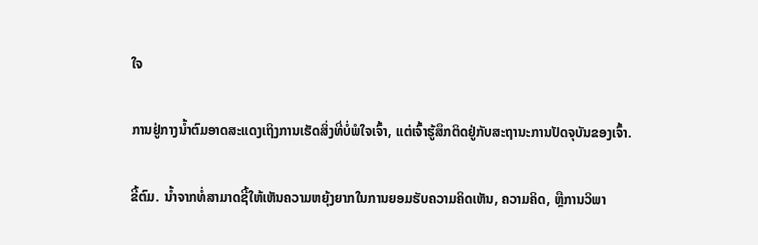ໃຈ

ການຢູ່ກາງນ້ຳຕົມອາດສະແດງເຖິງການເຮັດສິ່ງທີ່ບໍ່ພໍໃຈເຈົ້າ, ແຕ່ເຈົ້າຮູ້ສຶກຕິດຢູ່ກັບສະຖານະການປັດຈຸບັນຂອງເຈົ້າ.

ຂີ້ຕົມ. ນ້ຳຈາກທໍ່ສາມາດຊີ້ໃຫ້ເຫັນຄວາມຫຍຸ້ງຍາກໃນການຍອມຮັບຄວາມຄິດເຫັນ, ຄວາມຄິດ, ຫຼືການວິພາ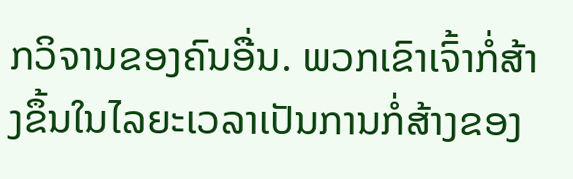ກວິຈານຂອງຄົນອື່ນ. ພວກເຂົາເຈົ້າກໍ່ສ້າງຂຶ້ນໃນໄລຍະເວລາເປັນການກໍ່ສ້າງຂອງ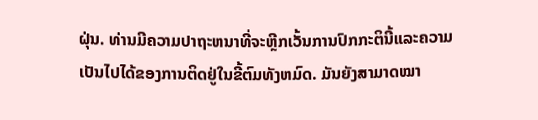ຝຸ່ນ. ທ່ານມີຄວາມປາຖະຫນາທີ່ຈະຫຼີກເວັ້ນການປົກກະຕິນີ້ແລະຄວາມເປັນໄປໄດ້ຂອງການຕິດຢູ່ໃນຂີ້ຕົມທັງຫມົດ. ມັນຍັງສາມາດໝາ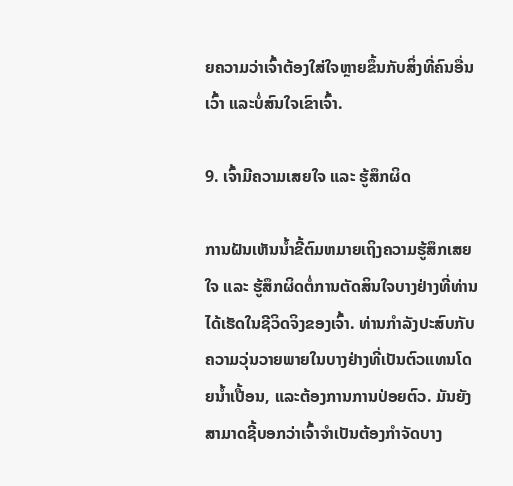ຍຄວາມວ່າເຈົ້າຕ້ອງໃສ່ໃຈຫຼາຍຂຶ້ນກັບສິ່ງທີ່ຄົນອື່ນເວົ້າ ແລະບໍ່ສົນໃຈເຂົາເຈົ້າ.

9. ເຈົ້າມີຄວາມເສຍໃຈ ແລະ ຮູ້ສຶກຜິດ

ການຝັນເຫັນນໍ້າຂີ້ຕົມຫມາຍເຖິງຄວາມຮູ້ສຶກເສຍໃຈ ແລະ ຮູ້ສຶກຜິດຕໍ່ການຕັດສິນໃຈບາງຢ່າງທີ່ທ່ານໄດ້ເຮັດໃນຊີວິດຈິງຂອງເຈົ້າ. ທ່ານກໍາລັງປະສົບກັບຄວາມວຸ່ນວາຍພາຍໃນບາງຢ່າງທີ່ເປັນຕົວແທນໂດຍນ້ຳເປື້ອນ, ແລະຕ້ອງການການປ່ອຍຕົວ. ມັນຍັງສາມາດຊີ້ບອກວ່າເຈົ້າຈໍາເປັນຕ້ອງກໍາຈັດບາງ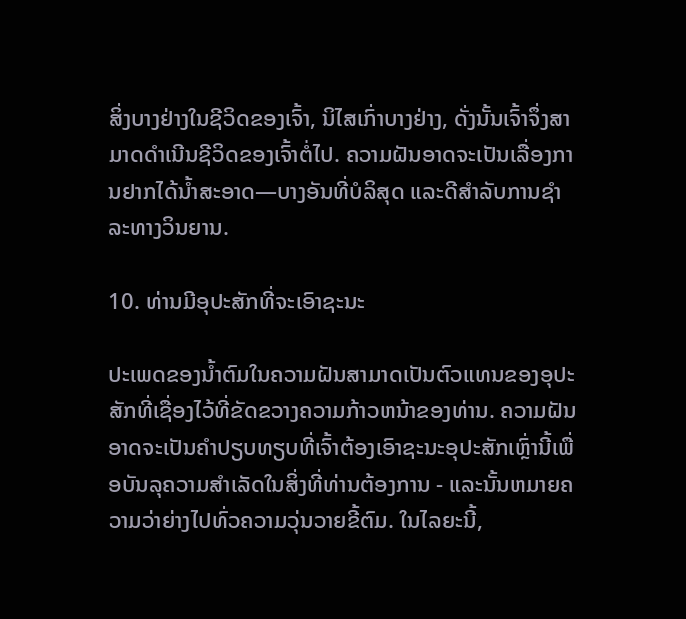ສິ່ງບາງຢ່າງໃນຊີວິດຂອງເຈົ້າ, ນິໄສເກົ່າບາງຢ່າງ, ດັ່ງນັ້ນເຈົ້າຈຶ່ງສາມາດດໍາເນີນຊີວິດຂອງເຈົ້າຕໍ່ໄປ. ຄວາມຝັນອາດຈະເປັນເລື່ອງການຢາກໄດ້ນໍ້າສະອາດ—ບາງອັນທີ່ບໍລິສຸດ ແລະດີສໍາລັບການຊໍາລະທາງວິນຍານ.

10. ທ່ານມີອຸປະສັກທີ່ຈະເອົາຊະນະ

ປະເພດຂອງນ້ຳຕົມໃນຄວາມຝັນສາມາດເປັນຕົວແທນຂອງອຸປະສັກທີ່ເຊື່ອງໄວ້ທີ່ຂັດຂວາງຄວາມກ້າວຫນ້າຂອງທ່ານ. ຄວາມຝັນອາດຈະເປັນຄໍາປຽບທຽບທີ່ເຈົ້າຕ້ອງເອົາຊະນະອຸປະສັກເຫຼົ່ານີ້ເພື່ອບັນລຸຄວາມສໍາເລັດໃນສິ່ງທີ່ທ່ານຕ້ອງການ - ແລະນັ້ນຫມາຍຄວາມວ່າຍ່າງໄປທົ່ວຄວາມວຸ່ນວາຍຂີ້ຕົມ. ໃນໄລຍະນີ້,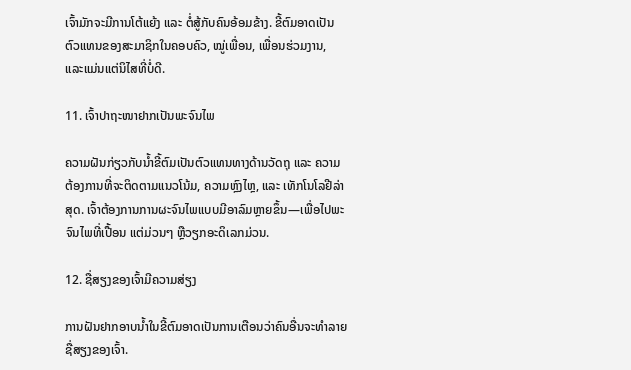ເຈົ້າມັກຈະມີການໂຕ້ແຍ້ງ ແລະ ຕໍ່ສູ້ກັບຄົນອ້ອມຂ້າງ. ຂີ້ຕົມອາດເປັນຕົວແທນຂອງສະມາຊິກໃນຄອບຄົວ, ໝູ່ເພື່ອນ, ເພື່ອນຮ່ວມງານ, ແລະແມ່ນແຕ່ນິໄສທີ່ບໍ່ດີ.

11. ເຈົ້າປາຖະໜາຢາກເປັນພະຈົນໄພ

ຄວາມຝັນກ່ຽວກັບນ້ຳຂີ້ຕົມເປັນຕົວແທນທາງດ້ານວັດຖຸ ແລະ ຄວາມຕ້ອງການທີ່ຈະຕິດຕາມແນວໂນ້ມ, ຄວາມຫຼົງໄຫຼ, ແລະ ເທັກໂນໂລຢີລ່າສຸດ. ເຈົ້າຕ້ອງການການຜະຈົນໄພແບບມີອາລົມຫຼາຍຂຶ້ນ—ເພື່ອໄປພະຈົນໄພທີ່ເປື້ອນ ແຕ່ມ່ວນໆ ຫຼືວຽກອະດິເລກມ່ວນ.

12. ຊື່ສຽງຂອງເຈົ້າມີຄວາມສ່ຽງ

ການຝັນຢາກອາບນໍ້າໃນຂີ້ຕົມອາດເປັນການເຕືອນວ່າຄົນອື່ນຈະທໍາລາຍຊື່ສຽງຂອງເຈົ້າ.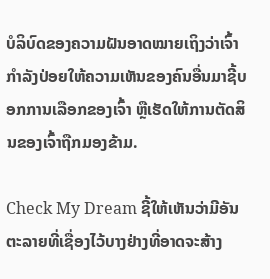ບໍລິບົດຂອງຄວາມຝັນອາດໝາຍເຖິງວ່າເຈົ້າກຳລັງປ່ອຍໃຫ້ຄວາມເຫັນຂອງຄົນອື່ນມາຊີ້ບອກການເລືອກຂອງເຈົ້າ ຫຼືເຮັດໃຫ້ການຕັດສິນຂອງເຈົ້າຖືກມອງຂ້າມ.

Check My Dream ຊີ້ໃຫ້ເຫັນວ່າມີອັນຕະລາຍທີ່ເຊື່ອງໄວ້ບາງຢ່າງທີ່ອາດຈະສ້າງ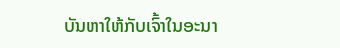ບັນຫາໃຫ້ກັບເຈົ້າໃນອະນາ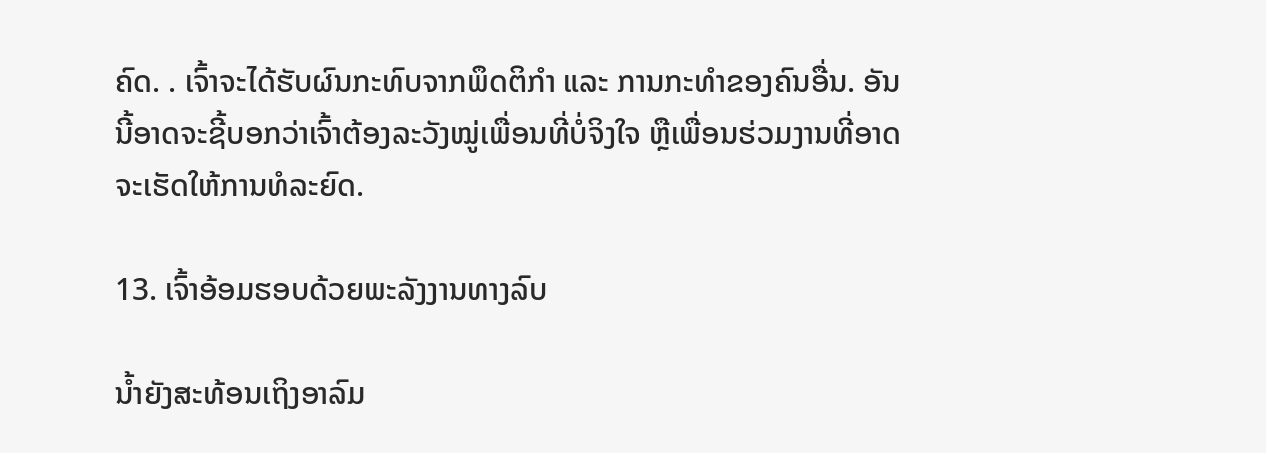ຄົດ. . ເຈົ້າຈະໄດ້ຮັບຜົນກະທົບຈາກພຶດຕິກຳ ແລະ ການກະທຳຂອງຄົນອື່ນ. ອັນນີ້ອາດຈະຊີ້ບອກວ່າເຈົ້າຕ້ອງລະວັງໝູ່ເພື່ອນທີ່ບໍ່ຈິງໃຈ ຫຼືເພື່ອນຮ່ວມງານທີ່ອາດຈະເຮັດໃຫ້ການທໍລະຍົດ.

13. ເຈົ້າອ້ອມຮອບດ້ວຍພະລັງງານທາງລົບ

ນໍ້າຍັງສະທ້ອນເຖິງອາລົມ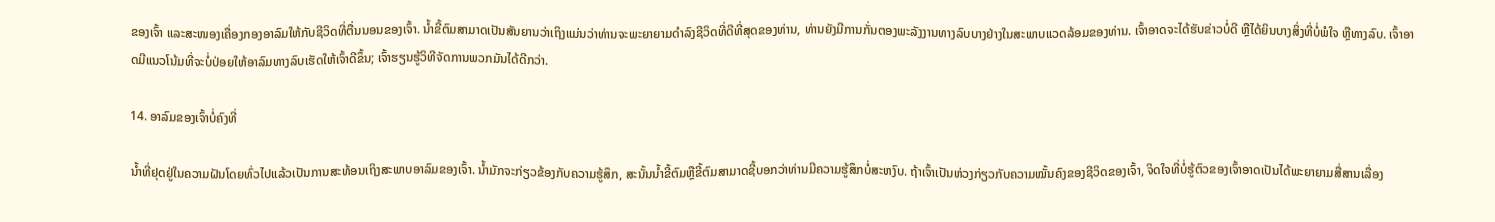ຂອງເຈົ້າ ແລະສະໜອງເຄື່ອງກອງອາລົມໃຫ້ກັບຊີວິດທີ່ຕື່ນນອນຂອງເຈົ້າ. ນ້ຳຂີ້ຕົມສາມາດເປັນສັນຍານວ່າເຖິງແມ່ນວ່າທ່ານຈະພະຍາຍາມດໍາລົງຊີວິດທີ່ດີທີ່ສຸດຂອງທ່ານ, ທ່ານຍັງມີການກັ່ນຕອງພະລັງງານທາງລົບບາງຢ່າງໃນສະພາບແວດລ້ອມຂອງທ່ານ. ເຈົ້າອາດຈະໄດ້ຮັບຂ່າວບໍ່ດີ ຫຼືໄດ້ຍິນບາງສິ່ງທີ່ບໍ່ພໍໃຈ ຫຼືທາງລົບ. ເຈົ້າອາດມີແນວໂນ້ມທີ່ຈະບໍ່ປ່ອຍໃຫ້ອາລົມທາງລົບເຮັດໃຫ້ເຈົ້າດີຂຶ້ນ; ເຈົ້າຮຽນຮູ້ວິທີຈັດການພວກມັນໄດ້ດີກວ່າ.

14. ອາລົມຂອງເຈົ້າບໍ່ຄົງທີ່

ນໍ້າທີ່ຢຸດຢູ່ໃນຄວາມຝັນໂດຍທົ່ວໄປແລ້ວເປັນການສະທ້ອນເຖິງສະພາບອາລົມຂອງເຈົ້າ. ນ້ຳມັກຈະກ່ຽວຂ້ອງກັບຄວາມຮູ້ສຶກ, ສະນັ້ນນ້ຳຂີ້ຕົມຫຼືຂີ້ຕົມສາມາດຊີ້ບອກວ່າທ່ານມີຄວາມຮູ້ສຶກບໍ່ສະຫງົບ. ຖ້າເຈົ້າເປັນຫ່ວງກ່ຽວກັບຄວາມໝັ້ນຄົງຂອງຊີວິດຂອງເຈົ້າ, ຈິດໃຈທີ່ບໍ່ຮູ້ຕົວຂອງເຈົ້າອາດເປັນໄດ້ພະຍາຍາມສື່ສານເລື່ອງ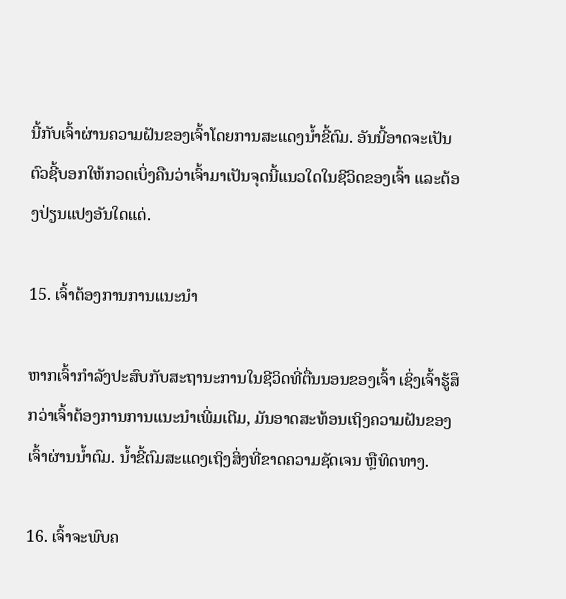ນີ້ກັບເຈົ້າຜ່ານຄວາມຝັນຂອງເຈົ້າໂດຍການສະແດງນໍ້າຂີ້ຕົມ. ອັນນີ້ອາດຈະເປັນຕົວຊີ້ບອກໃຫ້ກວດເບິ່ງຄືນວ່າເຈົ້າມາເປັນຈຸດນີ້ແນວໃດໃນຊີວິດຂອງເຈົ້າ ແລະຕ້ອງປ່ຽນແປງອັນໃດແດ່.

15. ເຈົ້າຕ້ອງການການແນະນຳ

ຫາກເຈົ້າກຳລັງປະສົບກັບສະຖານະການໃນຊີວິດທີ່ຕື່ນນອນຂອງເຈົ້າ ເຊິ່ງເຈົ້າຮູ້ສຶກວ່າເຈົ້າຕ້ອງການການແນະນຳເພີ່ມເຕີມ, ມັນອາດສະທ້ອນເຖິງຄວາມຝັນຂອງເຈົ້າຜ່ານນ້ຳຕົມ. ນ້ຳຂີ້ຕົມສະແດງເຖິງສິ່ງທີ່ຂາດຄວາມຊັດເຈນ ຫຼືທິດທາງ.

16. ເຈົ້າຈະພົບຄ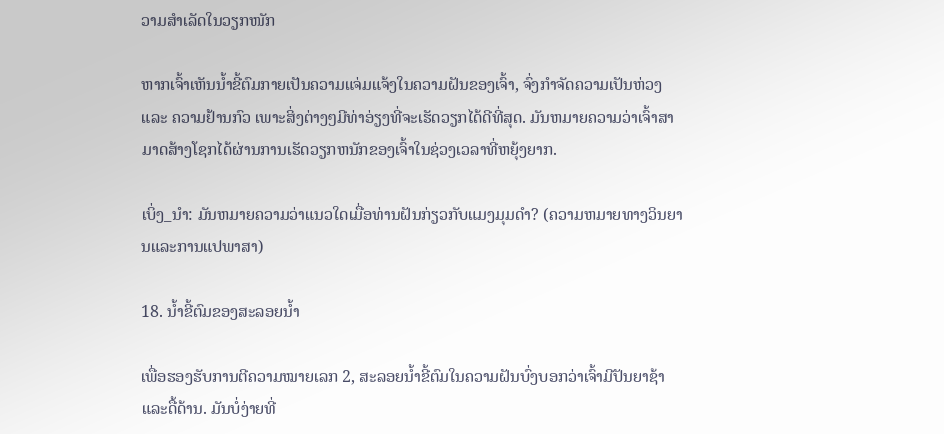ວາມສຳເລັດໃນວຽກໜັກ

ຫາກເຈົ້າເຫັນນ້ຳຂີ້ຕົມກາຍເປັນຄວາມແຈ່ມແຈ້ງໃນຄວາມຝັນຂອງເຈົ້າ, ຈົ່ງກຳຈັດຄວາມເປັນຫ່ວງ ແລະ ຄວາມຢ້ານກົວ ເພາະສິ່ງຕ່າງໆມີທ່າອ່ຽງທີ່ຈະເຮັດວຽກໄດ້ດີທີ່ສຸດ. ມັນຫມາຍຄວາມວ່າເຈົ້າສາມາດສ້າງໂຊກໄດ້ຜ່ານການເຮັດວຽກຫນັກຂອງເຈົ້າໃນຊ່ວງເວລາທີ່ຫຍຸ້ງຍາກ.

ເບິ່ງ_ນຳ: ມັນຫມາຍຄວາມວ່າແນວໃດເມື່ອທ່ານຝັນກ່ຽວກັບແມງມຸມດໍາ? (ຄວາມຫມາຍທາງວິນຍານແລະການແປພາສາ)

18. ນ້ຳຂີ້ຕົມຂອງສະລອຍນ້ຳ

ເພື່ອຮອງຮັບການຕີຄວາມໝາຍເລກ 2, ສະລອຍນ້ຳຂີ້ຕົມໃນຄວາມຝັນບົ່ງບອກວ່າເຈົ້າມີປັນຍາຊ້າ ແລະດື້ດ້ານ. ມັນບໍ່ງ່າຍທີ່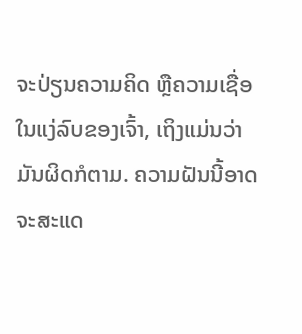ຈະປ່ຽນຄວາມຄິດ ຫຼືຄວາມເຊື່ອໃນແງ່ລົບຂອງເຈົ້າ, ເຖິງແມ່ນວ່າມັນຜິດກໍຕາມ. ຄວາມຝັນນີ້ອາດຈະສະແດ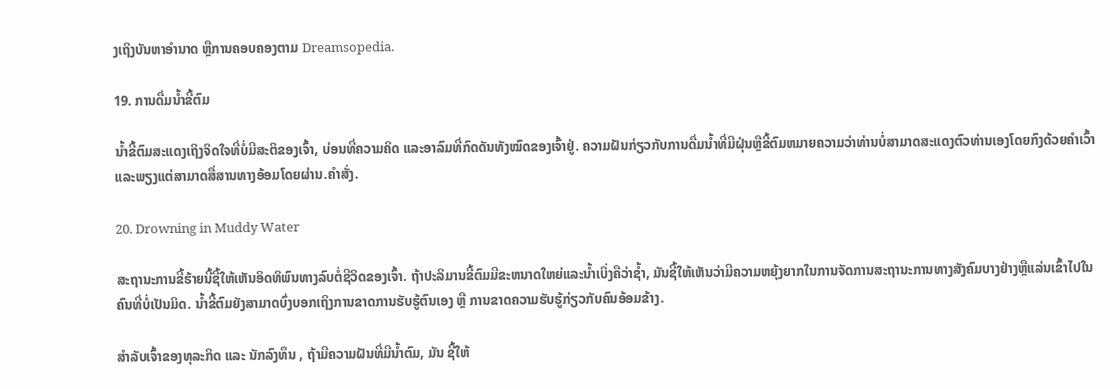ງເຖິງບັນຫາອຳນາດ ຫຼືການຄອບຄອງຕາມ Dreamsopedia.

19. ການດື່ມນ້ຳຂີ້ຕົມ

ນ້ຳຂີ້ຕົມສະແດງເຖິງຈິດໃຈທີ່ບໍ່ມີສະຕິຂອງເຈົ້າ, ບ່ອນທີ່ຄວາມຄິດ ແລະອາລົມທີ່ກົດດັນທັງໝົດຂອງເຈົ້າຢູ່. ຄວາມຝັນກ່ຽວກັບການດື່ມນ້ຳທີ່ມີຝຸ່ນຫຼືຂີ້ຕົມຫມາຍຄວາມວ່າທ່ານບໍ່ສາມາດສະແດງຕົວທ່ານເອງໂດຍກົງດ້ວຍຄໍາເວົ້າແລະພຽງແຕ່ສາມາດສື່ສານທາງອ້ອມໂດຍຜ່ານ.ຄຳສັ່ງ.

20. Drowning in Muddy Water

ສະຖານະການຂີ້ຮ້າຍນີ້ຊີ້ໃຫ້ເຫັນອິດທິພົນທາງລົບຕໍ່ຊີວິດຂອງເຈົ້າ. ຖ້າປະລິມານຂີ້ຕົມມີຂະຫນາດໃຫຍ່ແລະນ້ຳເບິ່ງຄືວ່າຊ້ຳ, ມັນຊີ້ໃຫ້ເຫັນວ່າມີຄວາມຫຍຸ້ງຍາກໃນການຈັດການສະຖານະການທາງສັງຄົມບາງຢ່າງຫຼືແລ່ນເຂົ້າໄປໃນຄົນທີ່ບໍ່ເປັນມິດ. ນໍ້າຂີ້ຕົມຍັງສາມາດບົ່ງບອກເຖິງການຂາດການຮັບຮູ້ຕົນເອງ ຫຼື ການຂາດຄວາມຮັບຮູ້ກ່ຽວກັບຄົນອ້ອມຂ້າງ.

ສຳລັບເຈົ້າຂອງທຸລະກິດ ແລະ ນັກລົງທຶນ , ຖ້າມີຄວາມຝັນທີ່ມີນໍ້າຕົມ, ມັນ ຊີ້ໃຫ້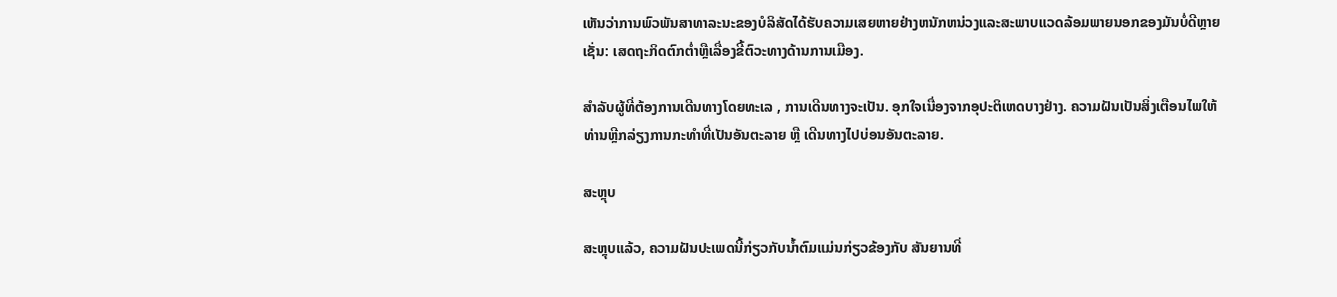ເຫັນວ່າການພົວພັນສາທາລະນະຂອງບໍລິສັດໄດ້ຮັບຄວາມເສຍຫາຍຢ່າງຫນັກຫນ່ວງແລະສະພາບແວດລ້ອມພາຍນອກຂອງມັນບໍ່ດີຫຼາຍເຊັ່ນ: ເສດຖະກິດຕົກຕໍ່າຫຼືເລື່ອງຂີ້ຕົວະທາງດ້ານການເມືອງ.

ສໍາລັບຜູ້ທີ່ຕ້ອງການເດີນທາງໂດຍທະເລ , ການເດີນທາງຈະເປັນ. ອຸກໃຈເນື່ອງຈາກອຸປະຕິເຫດບາງຢ່າງ. ຄວາມຝັນເປັນສິ່ງເຕືອນໄພໃຫ້ທ່ານຫຼີກລ່ຽງການກະທຳທີ່ເປັນອັນຕະລາຍ ຫຼື ເດີນທາງໄປບ່ອນອັນຕະລາຍ.

ສະຫຼຸບ

ສະຫຼຸບແລ້ວ, ຄວາມຝັນປະເພດນີ້ກ່ຽວກັບນໍ້າຕົມແມ່ນກ່ຽວຂ້ອງກັບ ສັນຍານທີ່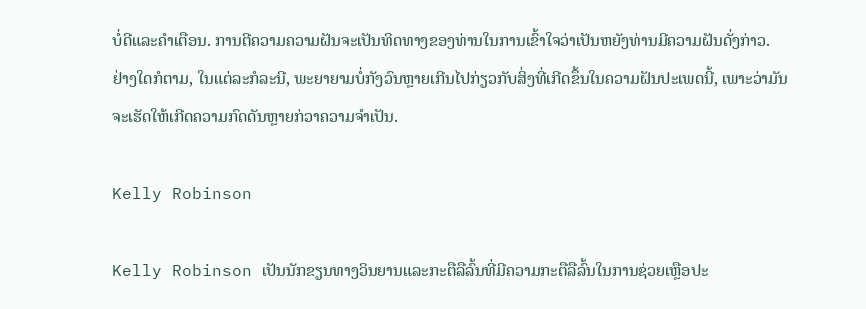ບໍ່ດີແລະຄໍາເຕືອນ. ການຕີຄວາມຄວາມຝັນຈະເປັນທິດທາງຂອງທ່ານໃນການເຂົ້າໃຈວ່າເປັນຫຍັງທ່ານມີຄວາມຝັນດັ່ງກ່າວ. ຢ່າງໃດກໍຕາມ, ໃນແຕ່ລະກໍລະນີ, ພະຍາຍາມບໍ່ກັງວົນຫຼາຍເກີນໄປກ່ຽວກັບສິ່ງທີ່ເກີດຂຶ້ນໃນຄວາມຝັນປະເພດນີ້, ເພາະວ່າມັນຈະເຮັດໃຫ້ເກີດຄວາມກົດດັນຫຼາຍກ່ວາຄວາມຈໍາເປັນ.

Kelly Robinson

Kelly Robinson ເປັນນັກຂຽນທາງວິນຍານແລະກະຕືລືລົ້ນທີ່ມີຄວາມກະຕືລືລົ້ນໃນການຊ່ວຍເຫຼືອປະ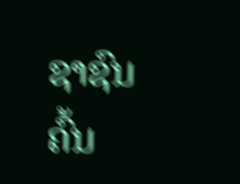ຊາຊົນຄົ້ນ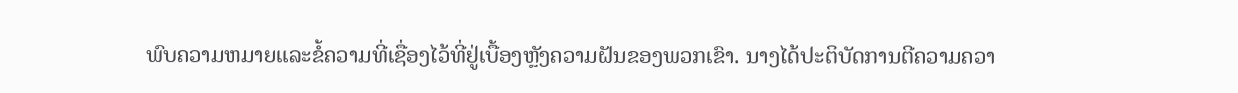ພົບຄວາມຫມາຍແລະຂໍ້ຄວາມທີ່ເຊື່ອງໄວ້ທີ່ຢູ່ເບື້ອງຫຼັງຄວາມຝັນຂອງພວກເຂົາ. ນາງໄດ້ປະຕິບັດການຕີຄວາມຄວາ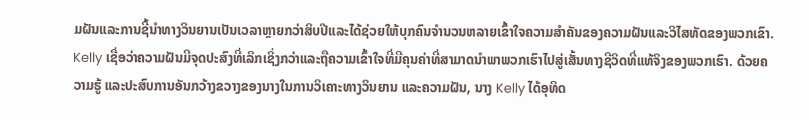ມຝັນແລະການຊີ້ນໍາທາງວິນຍານເປັນເວລາຫຼາຍກວ່າສິບປີແລະໄດ້ຊ່ວຍໃຫ້ບຸກຄົນຈໍານວນຫລາຍເຂົ້າໃຈຄວາມສໍາຄັນຂອງຄວາມຝັນແລະວິໄສທັດຂອງພວກເຂົາ. Kelly ເຊື່ອວ່າຄວາມຝັນມີຈຸດປະສົງທີ່ເລິກເຊິ່ງກວ່າແລະຖືຄວາມເຂົ້າໃຈທີ່ມີຄຸນຄ່າທີ່ສາມາດນໍາພາພວກເຮົາໄປສູ່ເສັ້ນທາງຊີວິດທີ່ແທ້ຈິງຂອງພວກເຮົາ. ດ້ວຍຄວາມຮູ້ ແລະປະສົບການອັນກວ້າງຂວາງຂອງນາງໃນການວິເຄາະທາງວິນຍານ ແລະຄວາມຝັນ, ນາງ Kelly ໄດ້ອຸທິດ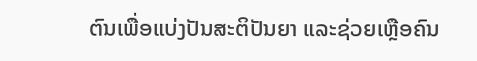ຕົນເພື່ອແບ່ງປັນສະຕິປັນຍາ ແລະຊ່ວຍເຫຼືອຄົນ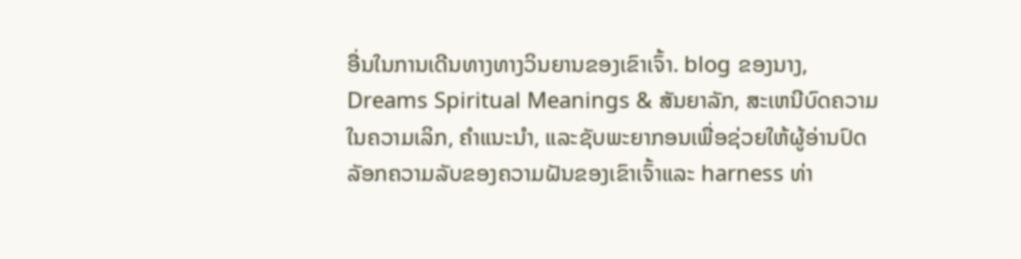ອື່ນໃນການເດີນທາງທາງວິນຍານຂອງເຂົາເຈົ້າ. blog ຂອງນາງ, Dreams Spiritual Meanings & ສັນຍາລັກ, ສະເຫນີບົດຄວາມໃນຄວາມເລິກ, ຄໍາແນະນໍາ, ແລະຊັບພະຍາກອນເພື່ອຊ່ວຍໃຫ້ຜູ້ອ່ານປົດລັອກຄວາມລັບຂອງຄວາມຝັນຂອງເຂົາເຈົ້າແລະ harness ທ່າ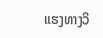ແຮງທາງວິ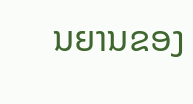ນຍານຂອງ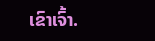ເຂົາເຈົ້າ.